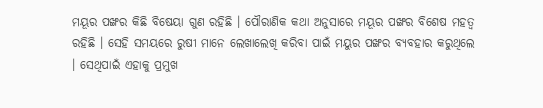ମୟୂର ପଙ୍ଖର କିଛି ବିଷେୟା ଗୁଣ ରହିଛି । ପୌରାଣିକ କଥା ଅନୁସାରେ ମୟୂର ପଙ୍ଖର ବିଶେଷ ମହତ୍ଵ ରହିଛି । ସେହି ସମୟରେ ରୁଷୀ ମାନେ ଲେଖାଲେଖି କରିବା ପାଇଁ ମୟୁର ପଙ୍ଖର ବ୍ୟବହାର କରୁଥିଲେ । ସେଥିପାଇଁ ଏହାକୁ ପ୍ରମୁଖ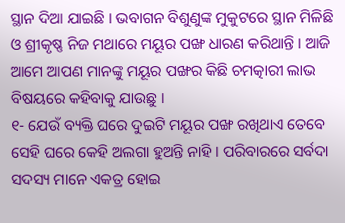ସ୍ଥାନ ଦିଆ ଯାଇଛି । ଭବାଗନ ବିଶୁଣୁଙ୍କ ମୁକୁଟରେ ସ୍ଥାନ ମିଳିଛି ଓ ଶ୍ରୀକୃଷ୍ଣ ନିଜ ମଥାରେ ମୟୂର ପଙ୍ଖ ଧାରଣ କରିଥାନ୍ତି । ଆଜି ଆମେ ଆପଣ ମାନଙ୍କୁ ମୟୂର ପଙ୍ଖର କିଛି ଚମତ୍କାରୀ ଲାଭ ବିଷୟରେ କହିବାକୁ ଯାଉଛୁ ।
୧- ଯେଉଁ ବ୍ୟକ୍ତି ଘରେ ଦୁଇଟି ମୟୂର ପଙ୍ଖ ରଖିଥାଏ ତେବେ ସେହି ଘରେ କେହି ଅଲଗା ହୁଅନ୍ତି ନାହି । ପରିବାରରେ ସର୍ବଦା ସଦସ୍ୟ ମାନେ ଏକତ୍ର ହୋଇ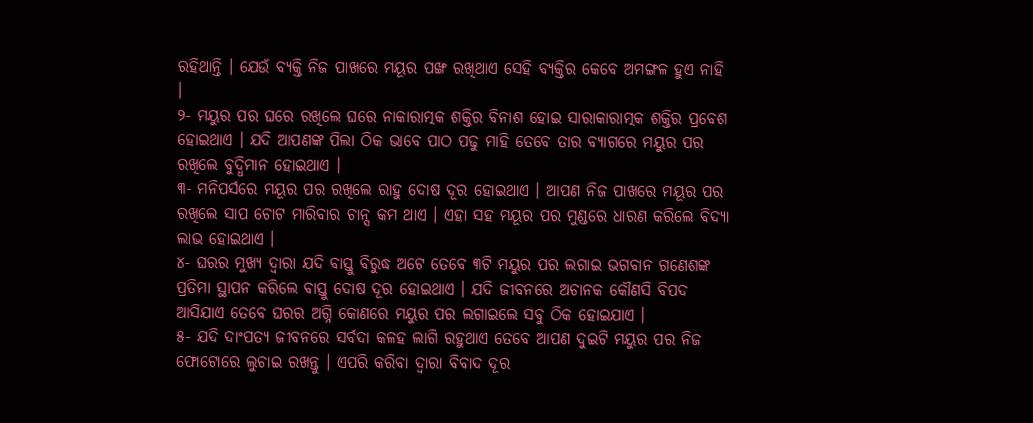ରହିଥାନ୍ତି । ଯେଉଁ ବ୍ୟକ୍ତି ନିଜ ପାଖରେ ମୟୂର ପଙ୍ଖ ରଖିଥାଏ ସେହି ବ୍ଯକ୍ତିର କେବେ ଅମଙ୍ଗଳ ହୁଏ ନାହି ।
୨- ମୟୁର ପର ଘରେ ରଖିଲେ ଘରେ ନାକାରାତ୍ମକ ଶକ୍ତିର ବିନାଶ ହୋଇ ସାରାକାରାତ୍ମକ ଶକ୍ତିର ପ୍ରବେଶ ହୋଇଥାଏ । ଯଦି ଆପଣଙ୍କ ପିଲା ଠିକ ଭାବେ ପାଠ ପଢୁ ମାହି ତେବେ ତାର ବ୍ୟାଗରେ ମୟୁର ପର ରଖିଲେ ବୁଦ୍ଧିମାନ ହୋଇଥାଏ ।
୩- ମନିପର୍ସରେ ମୟୂର ପର ରଖିଲେ ରାହୁ ଦୋଷ ଦୂର ହୋଇଥାଏ । ଆପଣ ନିଜ ପାଖରେ ମୟୂର ପର ରଖିଲେ ସାପ ଚୋଟ ମାରିବାର ଚାନ୍ସ କମ ଥାଏ । ଏହା ସହ ମୟୂର ପର ମୁଣ୍ଡରେ ଧାରଣ କରିଲେ ବିଦ୍ୟା ଲାଭ ହୋଇଥାଏ ।
୪- ଘରର ମୁଖ୍ୟ ଦ୍ଵାରା ଯଦି ବାସ୍ତୁ ବିରୁଦ୍ଧ ଅଟେ ତେବେ ୩ଟି ମୟୁର ପର ଲଗାଇ ଭଗବାନ ଗଣେଶଙ୍କ ପ୍ରତିମା ସ୍ଥାପନ କରିଲେ ବାସ୍ତୁ ଦୋଷ ଦୂର ହୋଇଥାଏ । ଯଦି ଜୀବନରେ ଅଚାନକ କୌଣସି ବିପଦ ଆସିଯାଏ ତେବେ ଘରର ଅଗ୍ନି କୋଣରେ ମୟୁର ପର ଲଗାଇଲେ ସବୁ ଠିକ ହୋଇଯାଏ ।
୫- ଯଦି ଦାଂପତ୍ଯ ଜୀବନରେ ସର୍ବଦା କଳହ ଲାଗି ରହୁଥାଏ ତେବେ ଆପଣ ଦୁଇଟି ମୟୁର ପର ନିଜ ଫୋଟୋରେ ଲୁଚାଇ ରଖନ୍ତୁ । ଏପରି କରିବା ଦ୍ଵାରା ବିବାଦ ଦୂର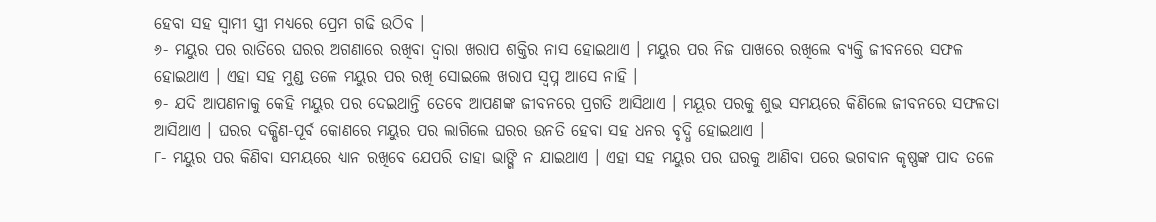ହେବା ସହ ସ୍ଵାମୀ ସ୍ତ୍ରୀ ମଧ୍ୟରେ ପ୍ରେମ ଗଢି ଉଠିବ ।
୬- ମୟୁର ପର ରାତିରେ ଘରର ଅଗଣାରେ ରଖିବା ଦ୍ଵାରା ଖରାପ ଶକ୍ତିର ନାସ ହୋଇଥାଏ । ମୟୁର ପର ନିଜ ପାଖରେ ରଖିଲେ ବ୍ୟକ୍ତି ଜୀବନରେ ସଫଳ ହୋଇଥାଏ । ଏହା ସହ ମୁଣ୍ଡ ତଳେ ମୟୁର ପର ରଖି ସୋଇଲେ ଖରାପ ସ୍ଵପ୍ନ ଆସେ ନାହି ।
୭- ଯଦି ଆପଣନାକୁ କେହି ମୟୁର ପର ଦେଇଥାନ୍ତି ତେବେ ଆପଣଙ୍କ ଜୀବନରେ ପ୍ରଗତି ଆସିଥାଏ । ମୟୂର ପରକୁ ଶୁଭ ସମୟରେ କିଣିଲେ ଜୀବନରେ ସଫଳତା ଆସିଥାଏ । ଘରର ଦକ୍ଷିଣ-ପୂର୍ବ କୋଣରେ ମୟୁର ପର ଲାଗିଲେ ଘରର ଉନତି ହେବା ସହ ଧନର ବୃଦ୍ଧି ହୋଇଥାଏ ।
୮- ମୟୁର ପର କିଣିବା ସମୟରେ ଧ୍ୟାନ ରଖିବେ ଯେପରି ତାହା ଭାଙ୍ଗି ନ ଯାଇଥାଏ । ଏହା ସହ ମୟୁର ପର ଘରକୁ ଆଣିବା ପରେ ଭଗବାନ କୃଷ୍ଣଙ୍କ ପାଦ ତଳେ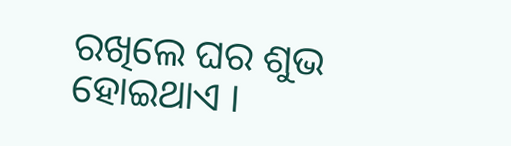ରଖିଲେ ଘର ଶୁଭ ହୋଇଥାଏ ।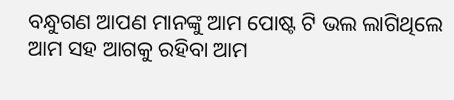ବନ୍ଧୁଗଣ ଆପଣ ମାନଙ୍କୁ ଆମ ପୋଷ୍ଟ ଟି ଭଲ ଲାଗିଥିଲେ ଆମ ସହ ଆଗକୁ ରହିବା ଆମ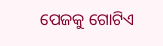ପେଜକୁ ଗୋଟିଏ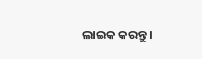ଲାଇକ କରନ୍ତୁ ।